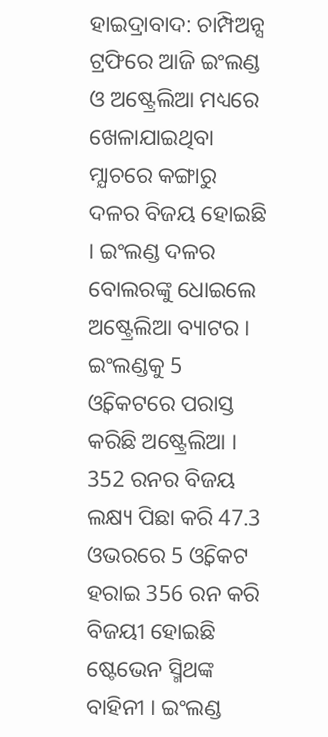ହାଇଦ୍ରାବାଦ: ଚାମ୍ପିଅନ୍ସ ଟ୍ରଫିରେ ଆଜି ଇଂଲଣ୍ଡ ଓ ଅଷ୍ଟ୍ରେଲିଆ ମଧ୍ୟରେ ଖେଳାଯାଇଥିବା ମ୍ଯାଚରେ କଙ୍ଗାରୁ ଦଳର ବିଜୟ ହୋଇଛି । ଇଂଲଣ୍ଡ ଦଳର ବୋଲରଙ୍କୁ ଧୋଇଲେ ଅଷ୍ଟ୍ରେଲିଆ ବ୍ୟାଟର । ଇଂଲଣ୍ଡକୁ 5 ଓ୍ବିକେଟରେ ପରାସ୍ତ କରିଛି ଅଷ୍ଟ୍ରେଲିଆ । 352 ରନର ବିଜୟ ଲକ୍ଷ୍ୟ ପିଛା କରି 47.3 ଓଭରରେ 5 ଓ୍ବିକେଟ ହରାଇ 356 ରନ କରି ବିଜୟୀ ହୋଇଛି ଷ୍ଟେଭେନ ସ୍ମିଥଙ୍କ ବାହିନୀ । ଇଂଲଣ୍ଡ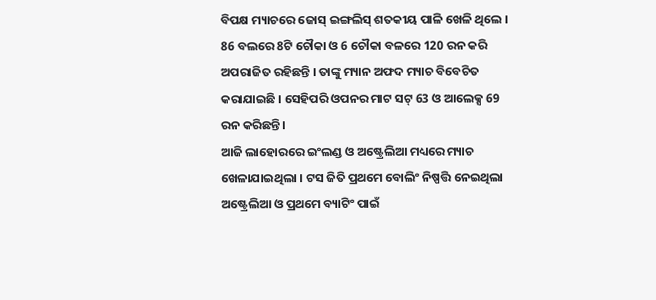ବିପକ୍ଷ ମ୍ୟାଚରେ ଜୋସ୍ ଇଙ୍ଗଲିସ୍ ଶତକୀୟ ପାଳି ଖେଳି ଥିଲେ । 86 ବଲରେ 8ଟି ଚୌକା ଓ 6 ଚୌକା ବଳରେ 120 ରନ କରି ଅପରାଜିତ ରହିଛନ୍ତି । ତାଙ୍କୁ ମ୍ୟାନ ଅଫଦ ମ୍ୟାଚ ବିବେଚିତ କରାଯାଇଛି । ସେହିପରି ଓପନର ମାଟ ସଟ୍ 63 ଓ ଆଲେକ୍ସ 69 ରନ କରିଛନ୍ତି ।
ଆଜି ଲାହୋରରେ ଇଂଲଣ୍ଡ ଓ ଅଷ୍ଟ୍ରେଲିଆ ମଧ୍ୟରେ ମ୍ୟାଚ ଖେଳାଯାଇଥିଲା । ଟସ ଜିତି ପ୍ରଥମେ ବୋଲିଂ ନିଷ୍ପତ୍ତି ନେଇଥିଲା ଅଷ୍ଟ୍ରେଲିଆ ଓ ପ୍ରଥମେ ବ୍ୟାଟିଂ ପାଇଁ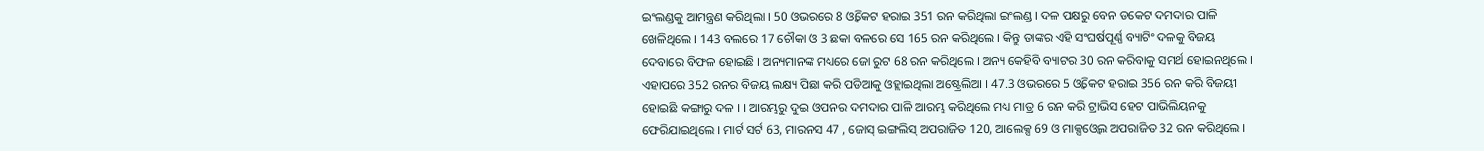ଇଂଲଣ୍ଡକୁ ଆମନ୍ତ୍ରଣ କରିଥିଲା । 50 ଓଭରରେ 8 ଓ୍ବିକେଟ ହରାଇ 351 ରନ କରିଥିଲା ଇଂଲଣ୍ଡ । ଦଳ ପକ୍ଷରୁ ବେନ ଡକେଟ ଦମଦାର ପାଳି ଖେଳିଥିଲେ । 143 ବଲରେ 17 ଚୌକା ଓ 3 ଛକା ବଳରେ ସେ 165 ରନ କରିଥିଲେ । କିନ୍ତୁ ତାଙ୍କର ଏହି ସଂଘର୍ଷପୂର୍ଣ୍ଣ ବ୍ୟାଟିଂ ଦଳକୁ ବିଜୟ ଦେବାରେ ବିଫଳ ହୋଇଛି । ଅନ୍ୟମାନଙ୍କ ମଧ୍ୟରେ ଜୋ ରୁଟ 68 ରନ କରିଥିଲେ । ଅନ୍ୟ କେହିବି ବ୍ୟାଟର 30 ରନ କରିବାକୁ ସମର୍ଥ ହୋଇନଥିଲେ ।
ଏହାପରେ 352 ରନର ବିଜୟ ଲକ୍ଷ୍ୟ ପିଛା କରି ପଡିଆକୁ ଓହ୍ଲାଇଥିଲା ଅଷ୍ଟ୍ରେଲିଆ । 47.3 ଓଭରରେ 5 ଓ୍ବିକେଟ ହରାଇ 356 ରନ କରି ବିଜୟୀ ହୋଇଛି କଙ୍ଗାରୁ ଦଳ । । ଆରମ୍ଭରୁ ଦୁଇ ଓପନର ଦମଦାର ପାଳି ଆରମ୍ଭ କରିଥିଲେ ମଧ୍ୟ ମାତ୍ର 6 ରନ କରି ଟ୍ରାଭିସ ହେଟ ପାଭିଲିୟନକୁ ଫେରିଯାଇଥିଲେ । ମାର୍ଟ ସର୍ଟ 63, ମାରନସ 47 , ଜୋସ୍ ଇଙ୍ଗଲିସ୍ ଅପରାଜିତ 120, ଆଲେକ୍ସ 69 ଓ ମାକ୍ସଓ୍ବେଲ ଅପରାଜିତ 32 ରନ କରିଥିଲେ ।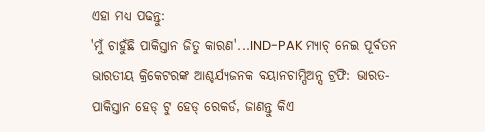ଏହା ମଧ୍ୟ ପଢନ୍ତୁ:
'ମୁଁ ଚାହୁଁଛି ପାକିସ୍ତାନ ଜିତୁ କାରଣ'...IND-PAK ମ୍ୟାଚ୍ ନେଇ ପୂର୍ବତନ ଭାରତୀୟ କ୍ରିକେଟରଙ୍କ ଆଶ୍ଚର୍ଯ୍ୟଜନକ ବୟାନଚାମ୍ପିଅନ୍ସ ଟ୍ରଫି: ଭାରତ-ପାକିସ୍ତାନ ହେଡ୍ ଟୁ ହେଡ୍ ରେକର୍ଡ, ଜାଣନ୍ତୁ କିଏ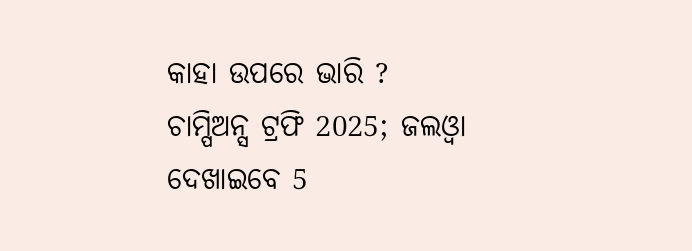କାହା ଉପରେ ଭାରି ?
ଚାମ୍ପିଅନ୍ସ ଟ୍ରଫି 2025; ଜଲଓ୍ବା ଦେଖାଇବେ 5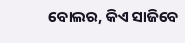ବୋଲର, କିଏ ସାଜିବେ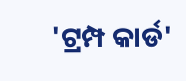'ଟ୍ରମ୍ପ କାର୍ଡ'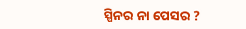ସ୍ପିନର ନା ପେସର ?